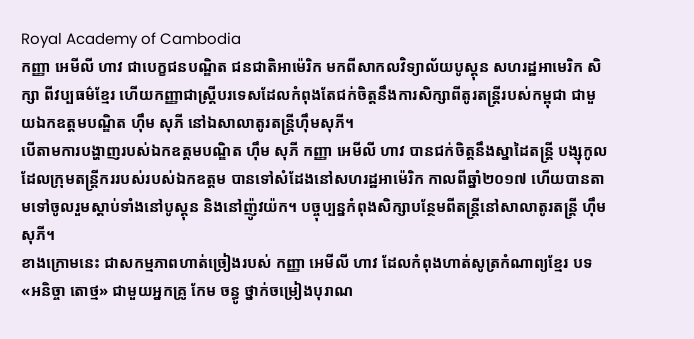Royal Academy of Cambodia
កញ្ញា អេមីលី ហាវ ជាបេក្ខជនបណ្ឌិត ជនជាតិអាម៉េរិក មកពីសាកលវិទ្យាល័យបូស្តុន សហរដ្ឋអាមេរិក សិក្សា ពីវប្បធម៌ខ្មែរ ហើយកញ្ញាជាស្រ្តីបរទេសដែលកំពុងតែជក់ចិត្តនឹងការសិក្សាពីតូរតន្ត្រីរបស់កម្ពុជា ជាមួយឯកឧត្តមបណ្ឌិត ហ៊ឹម សុភី នៅឯសាលាតូរតន្ត្រីហ៊ឹមសុភី។
បើតាមការបង្ហាញរបស់ឯកឧត្តមបណ្ឌិត ហ៊ឹម សុភី កញ្ញា អេមីលី ហាវ បានជក់ចិត្តនឹងស្នាដៃតន្ត្រី បង្សុកូល ដែលក្រុមតន្ត្រីកររបស់របស់ឯកឧត្តម បានទៅសំដែងនៅសហរដ្ឋអាម៉េរិក កាលពីឆ្នាំ២០១៧ ហើយបានតាមទៅចូលរួមស្តាប់ទាំងនៅបូស្តុន និងនៅញ៉ូវយ៉ក។ បច្ចុប្បន្នកំពុងសិក្សាបន្ថែមពីតន្ត្រីនៅសាលាតូរតន្ត្រី ហ៊ឹម សុភី។
ខាងក្រោមនេះ ជាសកម្មភាពហាត់ច្រៀងរបស់ កញ្ញា អេមីលី ហាវ ដែលកំពុងហាត់សូត្រកំណាព្យខ្មែរ បទ «អនិច្ចា តោថ្ម» ជាមួយអ្នកគ្រូ កែម ចន្ធូ ថ្នាក់ចម្រៀងបុរាណ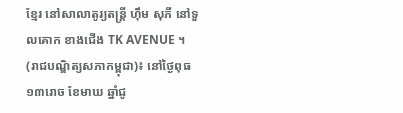ខ្មែរ នៅសាលាតូរ្យតន្រ្តី ហុឹម សុភី នៅទួលគោក ខាងជើង TK AVENUE ។
(រាជបណ្ឌិត្យសភាកម្ពុជា)៖ នៅថ្ងៃពុធ ១៣រោច ខែមាឃ ឆ្នាំជូ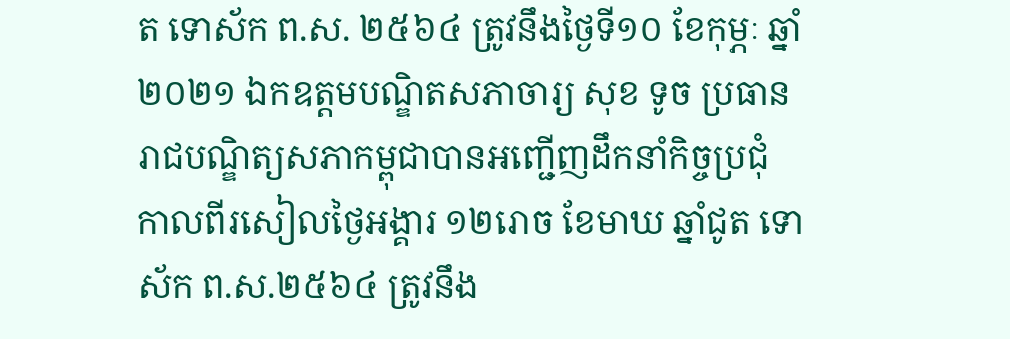ត ទោស័ក ព.ស. ២៥៦៤ ត្រូវនឹងថ្ងៃទី១០ ខែកុម្ភៈ ឆ្នាំ២០២១ ឯកឧត្តមបណ្ឌិតសភាចារ្យ សុខ ទូច ប្រធានរាជបណ្ឌិត្យសភាកម្ពុជាបានអញ្ជើញដឹកនាំកិច្ចប្រជុំ
កាលពីរសៀលថ្ងៃអង្គារ ១២រោច ខែមាឃ ឆ្នាំជូត ទោស័ក ព.ស.២៥៦៤ ត្រូវនឹង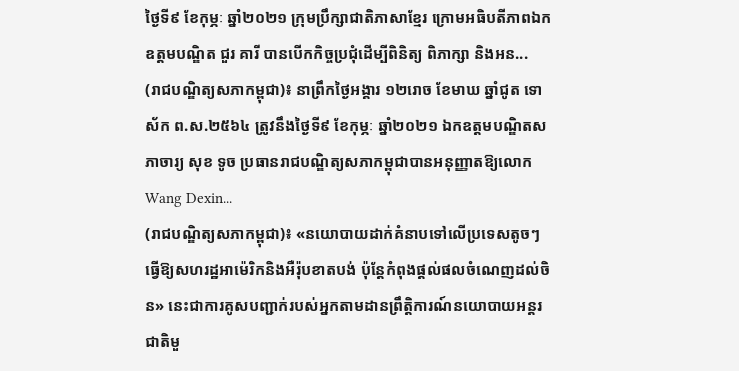ថ្ងៃទី៩ ខែកុម្ភៈ ឆ្នាំ២០២១ ក្រុមប្រឹក្សាជាតិភាសាខ្មែរ ក្រោមអធិបតីភាពឯកឧត្តមបណ្ឌិត ជួរ គារី បានបើកកិច្ចប្រជុំដើម្បីពិនិត្យ ពិភាក្សា និងអន...
(រាជបណ្ឌិត្យសភាកម្ពុជា)៖ នាព្រឹកថ្ងៃអង្គារ ១២រោច ខែមាឃ ឆ្នាំជូត ទោស័ក ព.ស.២៥៦៤ ត្រូវនឹងថ្ងៃទី៩ ខែកុម្ភៈ ឆ្នាំ២០២១ ឯកឧត្តមបណ្ឌិតសភាចារ្យ សុខ ទូច ប្រធានរាជបណ្ឌិត្យសភាកម្ពុជាបានអនុញ្ញាតឱ្យលោក Wang Dexin...
(រាជបណ្ឌិត្យសភាកម្ពុជា)៖ «នយោបាយដាក់គំនាបទៅលើប្រទេសតូចៗ ធ្វើឱ្យសហរដ្ឋអាម៉េរិកនិងអឺរ៉ុបខាតបង់ ប៉ុន្តែកំពុងផ្ដល់ផលចំណេញដល់ចិន» នេះជាការគូសបញ្ជាក់របស់អ្នកតាមដានព្រឹត្តិការណ៍នយោបាយអន្តរជាតិមួ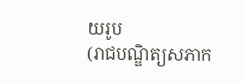យរូប
(រាជបណ្ឌិត្យសភាក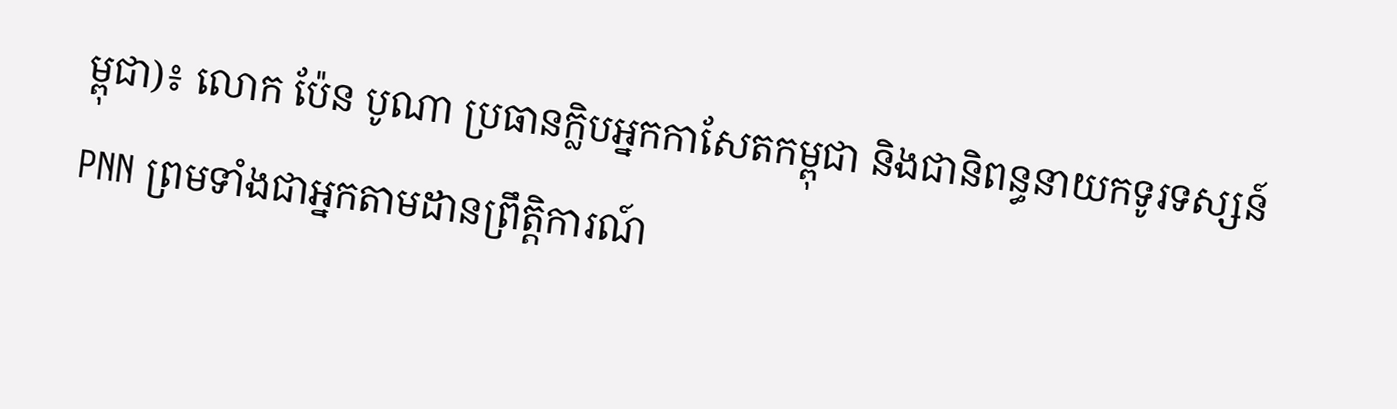ម្ពុជា)៖ លោក ប៉ែន បូណា ប្រធានក្លិបអ្នកកាសែតកម្ពុជា និងជានិពន្ធនាយកទូរទស្សន៍ PNN ព្រមទាំងជាអ្នកតាមដានព្រឹត្តិការណ៍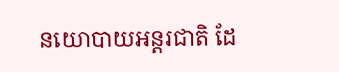នយោបាយអន្តរជាតិ ដែ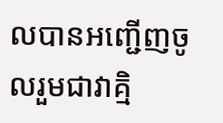លបានអញ្ជើញចូលរួមជាវាគ្មិ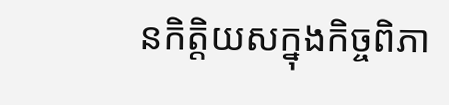នកិត្តិយសក្នុងកិច្ចពិភា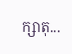ក្សាតុ...